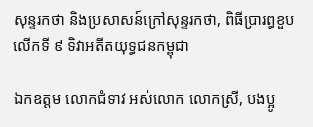សុន្ទរកថា និងប្រសាសន៍ក្រៅសុន្ទរកថា, ពិធីប្រារព្ធខួបលើកទី ៩ ទិវាអតីតយុទ្ធជនកម្ពុជា

ឯកឧត្តម លោកជំទាវ អស់លោក លោកស្រី, បងប្អូ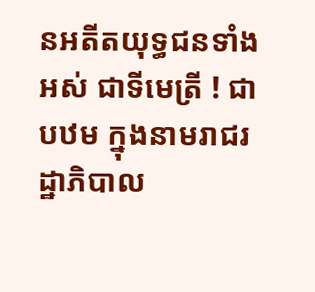នអតីតយុទ្ធជនទាំងអស់ ជាទីមេត្រី ! ជាបឋម ក្នុងនាមរាជរដ្ឋាភិបាល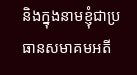និងក្នុងនាមខ្ញុំជាប្រធានសមាគមអតី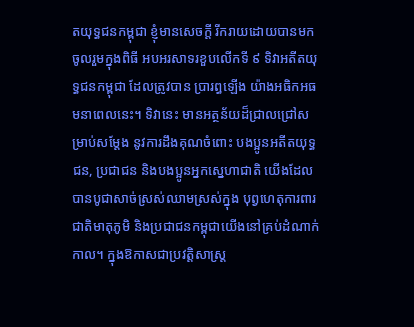តយុទ្ធជនកម្ពុជា ខ្ញុំមានសេចក្តី រីករាយដោយបានមកចូលរួមក្នុងពិធី អបអរសាទរខួបលើកទី ៩ ទិវាអតីតយុទ្ធជនកម្ពុជា ដែលត្រូវបាន ប្រារព្ធឡើង យ៉ាងអធិកអធមនាពេលនេះ។ ទិវានេះ មានអត្ថន័យដ៏ជ្រាលជ្រៅសម្រាប់សម្តែង នូវការដឹងគុណចំពោះ បងប្អូនអតីតយុទ្ធជន, ប្រជាជន និងបងប្អូនអ្នកស្នេហាជាតិ យើងដែលបានបូជាសាច់ស្រស់ឈាមស្រស់ក្នុង បុព្វហេតុការពារជាតិមាតុភូមិ និងប្រជាជនកម្ពុជាយើងនៅគ្រប់ដំណាក់កាល។ ក្នុងឱកាសជាប្រវត្តិសាស្ត្រ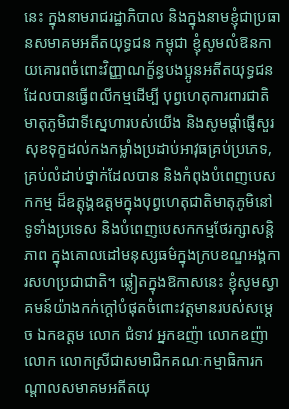នេះ ក្នុងនាមរាជរដ្ឋាភិបាល និងក្នុងនាមខ្ញុំជាប្រធានសមាគមអតីតយុទ្ធជន កម្ពុជា ខ្ញុំសូមលំឱនកាយគោរពចំពោះវិញ្ញាណក្ខ័ន្ធបងប្អូនអតីតយុទ្ធជន ដែលបានធ្វើពលីកម្មដើម្បី បុព្វហេតុការពារជាតិ មាតុភូមិជាទីស្នេហារបស់យើង និងសូមផ្តាំផ្ញើសួរសុខទុក្ខដល់កងកម្លាំងប្រដាប់ឤវុធគ្រប់ប្រភេទ, គ្រប់លំដាប់ថ្នាក់ដែលបាន និងកំពុងបំពេញបេសកកម្ម ដ៏ឧត្តុង្គឧត្តមក្នុងបុព្វហេតុជាតិមាតុភូមិនៅទូទាំងប្រទេស និងបំពេញបេសកកម្មថែរក្សាសន្តិភាព ក្នុងគោលដៅមនុស្សធម៌ក្នុងក្របខណ្ឌអង្គការសហប្រជាជាតិ។ ឆ្លៀតក្នុងឱកាសនេះ ខ្ញុំសូមស្វាគមន៍យ៉ាងកក់ក្តៅបំផុតចំពោះវត្តមានរបស់សម្តេច ឯកឧត្តម លោក ជំទាវ អ្នកឧញ៉ា លោកឧញ៉ា លោក លោកស្រីជាសមាជិកគណៈកម្មាធិការកណ្តាលសមាគមអតីតយុ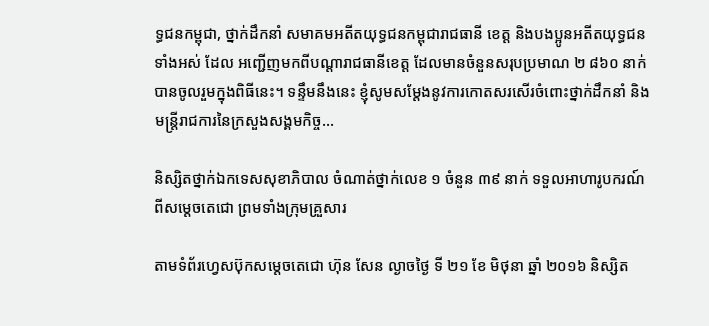ទ្ធជនកម្ពុជា, ថ្នាក់ដឹកនាំ សមាគមអតីតយុទ្ធជនកម្ពុជារាជធានី ខេត្ត និងបងប្អូនអតីតយុទ្ធជនទាំងអស់ ដែល អញ្ជើញមកពីបណ្តារាជធានីខេត្ត ដែលមានចំនួនសរុបប្រមាណ ២ ៨៦០ នាក់ បានចូលរួមក្នុងពិធីនេះ។ ទន្ទឹមនឹងនេះ ខ្ញុំសូមសម្តែងនូវការកោតសរសើរចំពោះថ្នាក់ដឹកនាំ និងមន្ត្រីរាជការនៃក្រសួងសង្គមកិច្ច…

និស្សិតថ្នាក់ឯកទេសសុខាភិបាល ចំណាត់ថ្នាក់លេខ ១ ចំនួន ៣៩ នាក់ ទទួលអាហារូបករណ៍ពីសម្តេចតេជោ ព្រមទាំងក្រុមគ្រួសារ

តាមទំព័រហ្វេសប៊ុកសម្តេចតេជោ ហ៊ុន សែន ល្ងាចថ្ងៃ ទី ២១ ខែ មិថុនា ឆ្នាំ ២០១៦ និស្សិត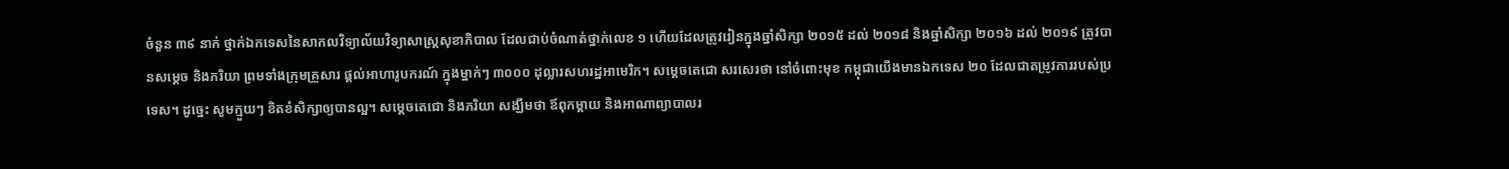ចំនួន ៣៩ នាក់ ថ្នាក់ឯកទេសនៃសាកលវិទ្យាល័យវិទ្យាសាស្រ្តសុខាភិបាល ដែលជាប់ចំណាត់ថ្នាក់លេខ ១ ហើយដែលត្រូវរៀនក្នុងឆ្នាំសិក្សា ២០១៥ ដល់ ២០១៨ និងឆ្នាំសិក្សា ២០១៦ ដល់ ២០១៩ ត្រូវបានសម្តេច និងភរិយា ព្រមទាំងក្រុមគ្រួសារ ផ្តល់អាហារូបករណ៍ ក្នុងម្នាក់ៗ ៣០០០ ដុល្លារសហរដ្ឋអាមេរិក។ សម្តេចតេជោ សរសេរថា នៅចំពោះមុខ កម្ពុជាយើងមានឯកទេស ២០ ដែលជាតម្រូវការរបស់ប្រទេស។ ដូច្នេះ សូមក្មួយៗ ខិតខំសិក្សាឲ្យបានល្អ។ សម្តេចតេជោ និងភរិយា សង្ឃឹមថា ឪពុកម្តាយ និងអាណាព្យាបាលរ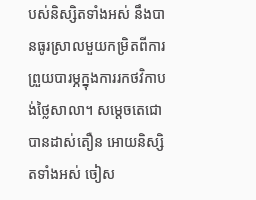បស់និស្សិតទាំងអស់ នឹងបានធូរស្រាលមួយកម្រិតពីការព្រួយបារម្ភក្នុងការរកថវិកាបង់ថ្លៃសាលា។ សម្តេចតេជោ បានដាស់តឿន អោយនិស្សិតទាំងអស់ ចៀស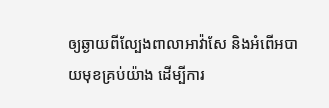ឲ្យឆ្ងាយពីល្បែងពាលាអាវ៉ាសែ និងអំពើអបាយមុខគ្រប់យ៉ាង ដើម្បីការ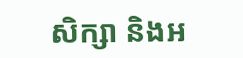សិក្សា និងអ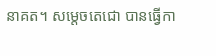នាគត។ សម្តេចតេជោ បានធ្វើកា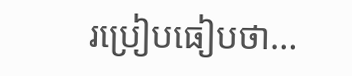រប្រៀបធៀបថា…